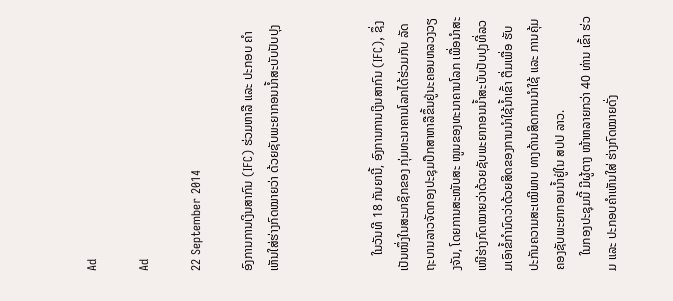Ad

Ad

22 September 2014

ອົງການການເງິນສາກົນ (IFC) ຮ່ວມຫາລື ແລະ ປະກອບ ຄຳເຫັນໃສ່ຮ່າງກົດໝາຍວ່າ ດ້ວຍຊັບພະຍາກອນນ້ຳສະບັບປັບປຸງ



     ໃນວັນທີ 18 ກັນຍານີ້, ອົງການການເງິນສາກົນ (IFC), ຊຶ່ງເປັນໜຶ່ງໃນສະມາຊິກຂອງ ກຸ່ມທະນາຄານໂລກໄດ້ຮ່ວມກັບ ລັດຖະບານລາວຈັດກອງປະຊຸມປຶກສາຫາລືຂຶ້ນຢູ່ນະຄອນຫລວງວຽງຈັນ, ໂດຍການສະໜັບສະ ໜູນຂອງທະນາຄານໂລກ ເພື່ອນຳສະເໜີຮ່າງກົດໝາຍວ່າດ້ວຍຊັບພະຍາກອນນ້ຳສະບັບປັບປຸງທີ່ລວມເອົາຂໍ້ກຳນົດວ່າດ້ວຍສິດຂອງການນຳໃຊ້ນ້ຳເຂົ້າ ຕື່ມເພື່ອ ຮັບປະກັນຄວາມສະເໝີພາບ ທາງດ້ານສິດການນຳໃຊ້ ແລະ ການຄຸ້ມຄອງຊັບພະຍາກອນນ້ຳຢູ່ໃນ ສປປ ລາວ.
     ໃນກອງປະຊຸມນີ້ ມີຜູ້ຕາງ ໜ້າຫລາຍກວ່າ 40 ທ່ານ ເຂົ້າ ຮ່ວມ ແລະ ປະກອບຄຳເຫັນໃສ່ ຮ່າງກົດໝາຍດັ່ງ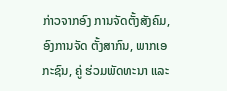ກ່າວຈາກອົງ ການຈັດຕັ້ງສັງຄົມ, ອົງການຈັດ ຕັ້ງສາກົນ, ພາກເອກະຊົນ, ຄູ່ ຮ່ວມພັດທະນາ ແລະ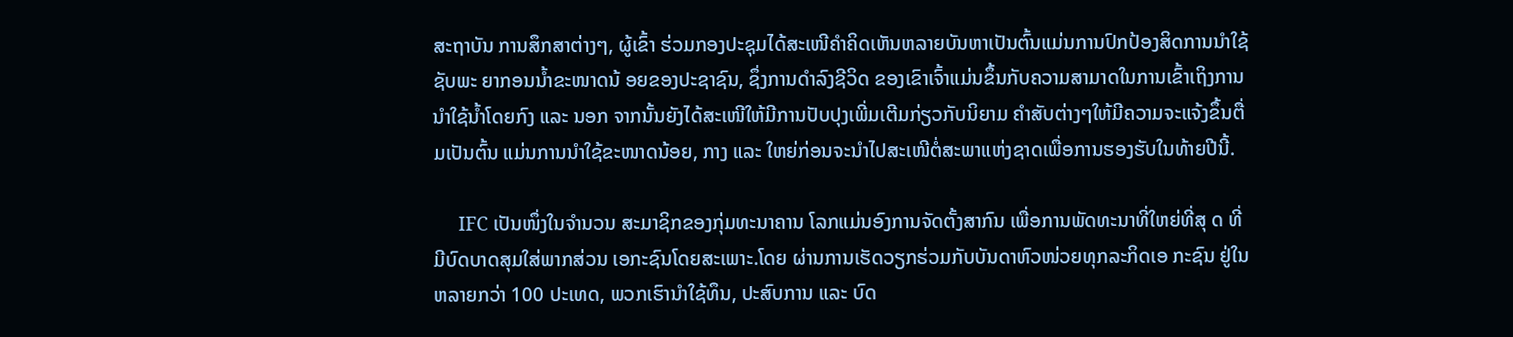ສະຖາບັນ ການສຶກສາຕ່າງໆ, ຜູ້ເຂົ້າ ຮ່ວມກອງປະຊຸມໄດ້ສະເໜີຄຳຄິດເຫັນຫລາຍບັນຫາເປັນຕົ້ນແມ່ນການປົກປ້ອງສິດການນຳໃຊ້ຊັບພະ ຍາກອນນ້ຳຂະໜາດນ້ ອຍຂອງປະຊາຊົນ, ຊຶ່ງການດຳລົງຊີວິດ ຂອງເຂົາເຈົ້າແມ່ນຂຶ້ນກັບຄວາມສາມາດໃນການເຂົ້າເຖິງການ ນຳໃຊ້ນ້ຳໂດຍກົງ ແລະ ນອກ ຈາກນັ້ນຍັງໄດ້ສະເໜີໃຫ້ມີການປັບປຸງເພີ່ມເຕີມກ່ຽວກັບນິຍາມ ຄຳສັບຕ່າງໆໃຫ້ມີຄວາມຈະແຈ້ງຂຶ້ນຕື່ມເປັນຕົ້ນ ແມ່ນການນຳໃຊ້ຂະໜາດນ້ອຍ, ກາງ ແລະ ໃຫຍ່ກ່ອນຈະນຳໄປສະເໜີຕໍ່ສະພາແຫ່ງຊາດເພື່ອການຮອງຮັບໃນທ້າຍປີນີ້.

     IFC ເປັນໜຶ່ງໃນຈຳນວນ ສະມາຊິກຂອງກຸ່ມທະນາຄານ ໂລກແມ່ນອົງການຈັດຕັ້ງສາກົນ ເພື່ອການພັດທະນາທີ່ໃຫຍ່ທີ່ສຸ ດ ທີ່ມີບົດບາດສຸມໃສ່ພາກສ່ວນ ເອກະຊົນໂດຍສະເພາະ.ໂດຍ ຜ່ານການເຮັດວຽກຮ່ວມກັບບັນດາຫົວໜ່ວຍທຸກລະກິດເອ ກະຊົນ ຢູ່ໃນຫລາຍກວ່າ 100 ປະເທດ, ພວກເຮົານຳໃຊ້ທຶນ, ປະສົບການ ແລະ ບົດ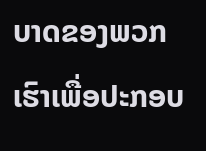ບາດຂອງພວກ ເຮົາເພື່ອປະກອບ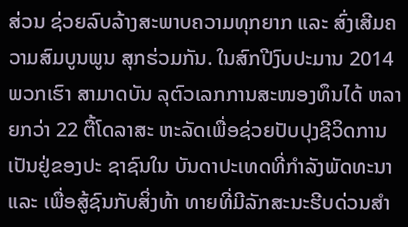ສ່ວນ ຊ່ວຍລົບລ້າງສະພາບຄວາມທຸກຍາກ ແລະ ສົ່ງເສີມຄວາມສົມບູນພູນ ສຸກຮ່ວມກັນ. ໃນສົກປີງົບປະມານ 2014 ພວກເຮົາ ສາມາດບັນ ລຸຕົວເລກການສະໜອງທຶນໄດ້ ຫລາຍກວ່າ 22 ຕື້ໂດລາສະ ຫະລັດເພື່ອຊ່ວຍປັບປຸງຊີວິດການເປັນຢູ່ຂອງປະ ຊາຊົນໃນ ບັນດາປະເທດທີ່ກຳລັງພັດທະນາ ແລະ ເພື່ອສູ້ຊົນກັບສິ່ງທ້າ ທາຍທີ່ມີລັກສະນະຮີບດ່ວນສຳ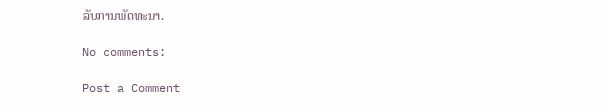ລັບການພັດທະນາ.

No comments:

Post a Comment